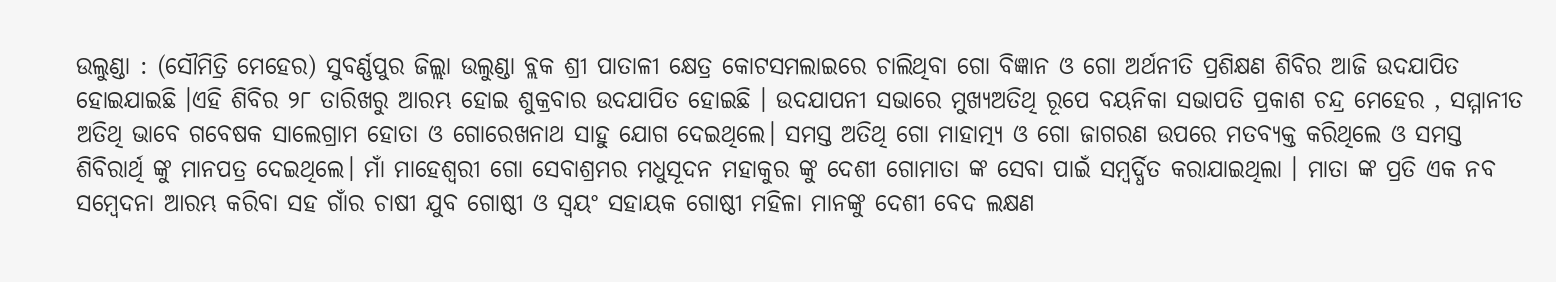ଉଲୁଣ୍ଡା : (ସୌମିତ୍ରି ମେହେର) ସୁବର୍ଣ୍ଣପୁର ଜିଲ୍ଲା ଉଲୁଣ୍ଡା ବ୍ଲକ ଶ୍ରୀ ପାତାଳୀ କ୍ଷେତ୍ର କୋଟସମଲାଇରେ ଚାଲିଥିବା ଗୋ ବିଜ୍ଞାନ ଓ ଗୋ ଅର୍ଥନୀତି ପ୍ରଶିକ୍ଷଣ ଶିବିର ଆଜି ଉଦଯାପିତ ହୋଇଯାଇଛି ।ଏହି ଶିବିର ୨୮ ତାରିଖରୁ ଆରମ୍ଭ ହୋଇ ଶୁକ୍ରବାର ଉଦଯାପିତ ହୋଇଛି । ଉଦଯାପନୀ ସଭାରେ ମୁଖ୍ୟଅତିଥି ରୂପେ ବୟନିକା ସଭାପତି ପ୍ରକାଶ ଚନ୍ଦ୍ର ମେହେର , ସମ୍ମାନୀତ ଅତିଥି ଭାବେ ଗବେଷକ ସାଲେଗ୍ରାମ ହୋତା ଓ ଗୋରେଖନାଥ ସାହୁ ଯୋଗ ଦେଇଥିଲେ। ସମସ୍ତ ଅତିଥି ଗୋ ମାହାତ୍ମ୍ୟ ଓ ଗୋ ଜାଗରଣ ଉପରେ ମତବ୍ୟକ୍ତ କରିଥିଲେ ଓ ସମସ୍ତ ଶିବିରାର୍ଥି ଙ୍କୁ ମାନପତ୍ର ଦେଇଥିଲେ। ମାଁ ମାହେଶ୍ୱରୀ ଗୋ ସେବାଶ୍ରମର ମଧୁସୂଦନ ମହାକୁର ଙ୍କୁ ଦେଶୀ ଗୋମାତା ଙ୍କ ସେବା ପାଇଁ ସମ୍ବର୍ଦ୍ଧିତ କରାଯାଇଥିଲା । ମାତା ଙ୍କ ପ୍ରତି ଏକ ନବ ସମ୍ବେଦନା ଆରମ୍ଭ କରିବା ସହ ଗାଁର ଚାଷୀ ଯୁବ ଗୋଷ୍ଠୀ ଓ ସ୍ଵୟଂ ସହାୟକ ଗୋଷ୍ଠୀ ମହିଳା ମାନଙ୍କୁ ଦେଶୀ ବେଦ ଲକ୍ଷଣ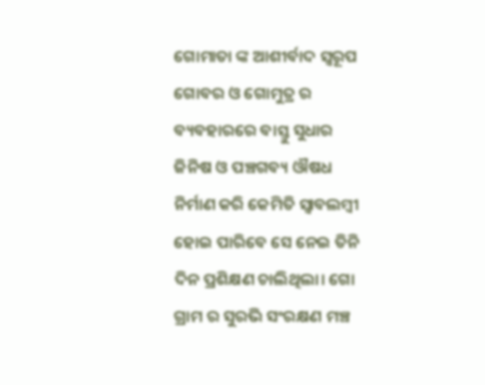ଗୋମାତା ଙ୍କ ଆଶୀର୍ବାଦ ସ୍ୱରୂପ ଗୋବର ଓ ଗୋମୁତ୍ର ର ବ୍ୟବହାରରେ ବାସ୍ତୁ ସୁଧାର ଜିନିଷ ଓ ପଞ୍ଚଗବ୍ୟ ଔଷଧ ନିର୍ମାଣ କରି କେମିତି ସ୍ୱାବଲମ୍ବୀ ହୋଇ ପାରିବେ ସେ ନେଇ ତିନି ଦିନ ପ୍ରଶିକ୍ଷଣ ଚାଲିଥିଲା। ଗୋ ଗ୍ରାମ ର ସୁରଭି ସଂରକ୍ଷଣ ମଞ୍ଚ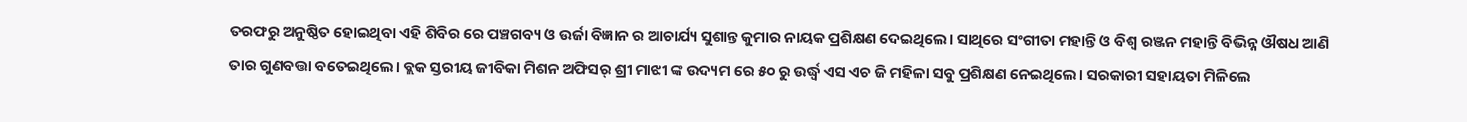ତରଫରୁ ଅନୁଷ୍ଠିତ ହୋଇଥିବା ଏହି ଶିବିର ରେ ପଞ୍ଚଗବ୍ୟ ଓ ଉର୍ଜା ବିଜ୍ଞାନ ର ଆଚାର୍ଯ୍ୟ ସୁଶାନ୍ତ କୁମାର ନାୟକ ପ୍ରଶିକ୍ଷଣ ଦେଇଥିଲେ। ସାଥିରେ ସଂଗୀତା ମହାନ୍ତି ଓ ବିଶ୍ଵ ରଞ୍ଜନ ମହାନ୍ତି ବିଭିନ୍ନ ଔଷଧ ଆଣି ତାର ଗୁଣବତ୍ତା ବତେଇଥିଲେ। ବ୍ଲକ ସ୍ତରୀୟ ଜୀବିକା ମିଶନ ଅଫିସର୍ ଶ୍ରୀ ମାଝୀ ଙ୍କ ଉଦ୍ୟମ ରେ ୫୦ ରୁ ଉର୍ଦ୍ଧ୍ୱ ଏସ ଏଚ ଜି ମହିଳା ସବୁ ପ୍ରଶିକ୍ଷଣ ନେଇଥିଲେ। ସରକାରୀ ସହାୟତା ମିଳିଲେ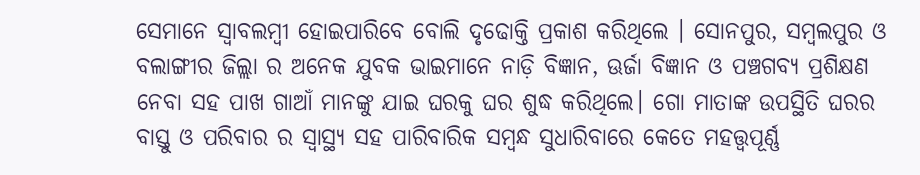ସେମାନେ ସ୍ୱାବଲମ୍ବୀ ହୋଇପାରିବେ ବୋଲି ଦୃଢୋକ୍ତି ପ୍ରକାଶ କରିଥିଲେ । ସୋନପୁର, ସମ୍ବଲପୁର ଓ ବଲାଙ୍ଗୀର ଜିଲ୍ଲା ର ଅନେକ ଯୁବକ ଭାଇମାନେ ନାଡ଼ି ବିଜ୍ଞାନ, ଊର୍ଜା ବିଜ୍ଞାନ ଓ ପଞ୍ଚଗବ୍ୟ ପ୍ରଶିକ୍ଷଣ ନେବା ସହ ପାଖ ଗାଆଁ ମାନଙ୍କୁ ଯାଇ ଘରକୁ ଘର ଶୁଦ୍ଧ କରିଥିଲେ। ଗୋ ମାତାଙ୍କ ଉପସ୍ଥିତି ଘରର ବାସ୍ତୁ ଓ ପରିବାର ର ସ୍ବାସ୍ଥ୍ୟ ସହ ପାରିବାରିକ ସମ୍ବନ୍ଧ ସୁଧାରିବାରେ କେତେ ମହତ୍ତ୍ୱପୂର୍ଣ୍ଣ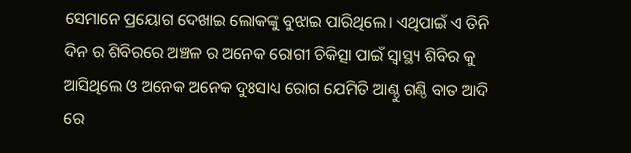ସେମାନେ ପ୍ରୟୋଗ ଦେଖାଇ ଲୋକଙ୍କୁ ବୁଝାଇ ପାରିଥିଲେ। ଏଥିପାଇଁ ଏ ତିନି ଦିନ ର ଶିବିରରେ ଅଞ୍ଚଳ ର ଅନେକ ରୋଗୀ ଚିକିତ୍ସା ପାଇଁ ସ୍ବାସ୍ଥ୍ୟ ଶିବିର କୁ ଆସିଥିଲେ ଓ ଅନେକ ଅନେକ ଦୁଃସାଧ୍ୟ ରୋଗ ଯେମିତି ଆଣ୍ଠୁ ଗଣ୍ଠି ବାତ ଆଦି ରେ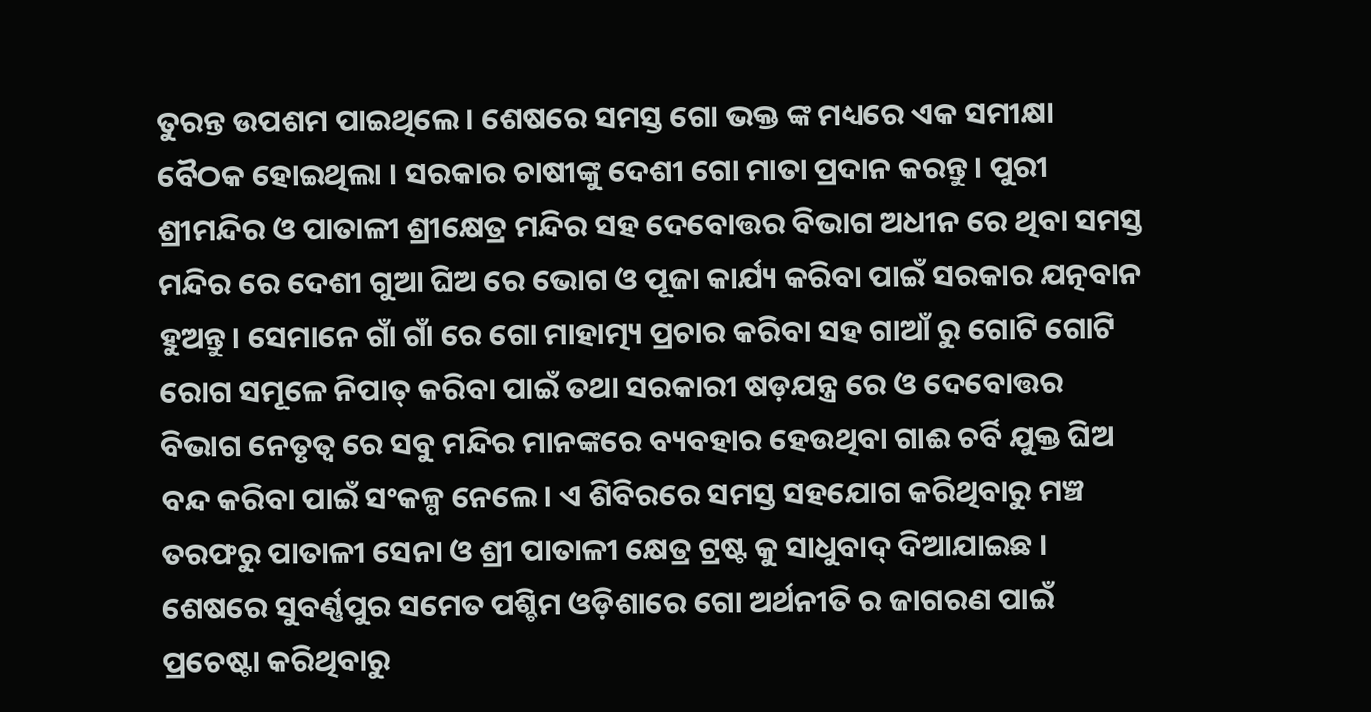ତୁରନ୍ତ ଉପଶମ ପାଇଥିଲେ। ଶେଷରେ ସମସ୍ତ ଗୋ ଭକ୍ତ ଙ୍କ ମଧ୍ୟରେ ଏକ ସମୀକ୍ଷା ବୈଠକ ହୋଇଥିଲା । ସରକାର ଚାଷୀଙ୍କୁ ଦେଶୀ ଗୋ ମାତା ପ୍ରଦାନ କରନ୍ତୁ। ପୁରୀ ଶ୍ରୀମନ୍ଦିର ଓ ପାତାଳୀ ଶ୍ରୀକ୍ଷେତ୍ର ମନ୍ଦିର ସହ ଦେବୋତ୍ତର ବିଭାଗ ଅଧୀନ ରେ ଥିବା ସମସ୍ତ ମନ୍ଦିର ରେ ଦେଶୀ ଗୁଆ ଘିଅ ରେ ଭୋଗ ଓ ପୂଜା କାର୍ଯ୍ୟ କରିବା ପାଇଁ ସରକାର ଯତ୍ନବାନ ହୁଅନ୍ତୁ। ସେମାନେ ଗାଁ ଗାଁ ରେ ଗୋ ମାହାତ୍ମ୍ୟ ପ୍ରଚାର କରିବା ସହ ଗାଆଁ ରୁ ଗୋଟି ଗୋଟି ରୋଗ ସମୂଳେ ନିପାତ୍ କରିବା ପାଇଁ ତଥା ସରକାରୀ ଷଡ଼ଯନ୍ତ୍ର ରେ ଓ ଦେବୋତ୍ତର ବିଭାଗ ନେତୃତ୍ୱ ରେ ସବୁ ମନ୍ଦିର ମାନଙ୍କରେ ବ୍ୟବହାର ହେଉଥିବା ଗାଈ ଚର୍ବି ଯୁକ୍ତ ଘିଅ ବନ୍ଦ କରିବା ପାଇଁ ସଂକଳ୍ପ ନେଲେ। ଏ ଶିବିରରେ ସମସ୍ତ ସହଯୋଗ କରିଥିବାରୁ ମଞ୍ଚ ତରଫରୁ ପାତାଳୀ ସେନା ଓ ଶ୍ରୀ ପାତାଳୀ କ୍ଷେତ୍ର ଟ୍ରଷ୍ଟ କୁ ସାଧୁବାଦ୍ ଦିଆଯାଇଛ । ଶେଷରେ ସୁବର୍ଣ୍ଣପୁର ସମେତ ପଶ୍ଚିମ ଓଡ଼ିଶାରେ ଗୋ ଅର୍ଥନୀତି ର ଜାଗରଣ ପାଇଁ ପ୍ରଚେଷ୍ଟା କରିଥିବାରୁ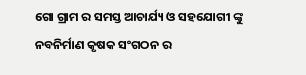ଗୋ ଗ୍ରାମ ର ସମସ୍ତ ଆଚାର୍ଯ୍ୟ ଓ ସହଯୋଗୀ ଙ୍କୁ ନବନିର୍ମାଣ କୃଷକ ସଂଗଠନ ର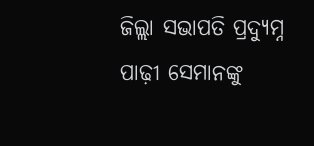ଜିଲ୍ଲା ସଭାପତି ପ୍ରଦ୍ୟୁମ୍ନ ପାଢ଼ୀ ସେମାନଙ୍କୁ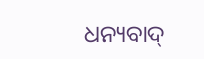ଧନ୍ୟବାଦ୍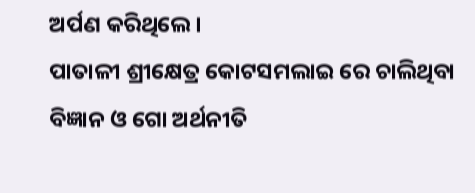ଅର୍ପଣ କରିଥିଲେ।
ପାତାଳୀ ଶ୍ରୀକ୍ଷେତ୍ର କୋଟସମଲାଇ ରେ ଚାଲିଥିବା ବିଜ୍ଞାନ ଓ ଗୋ ଅର୍ଥନୀତି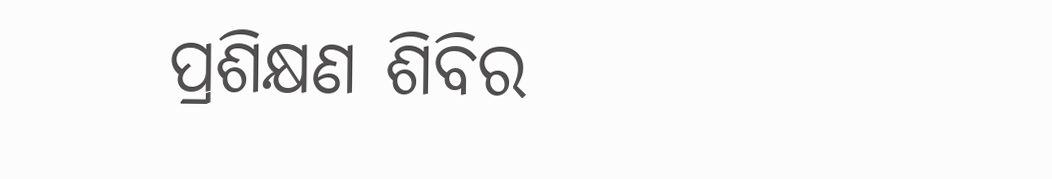ପ୍ରଶିକ୍ଷଣ ଶିବିର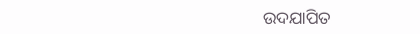ଉଦଯାପିତ